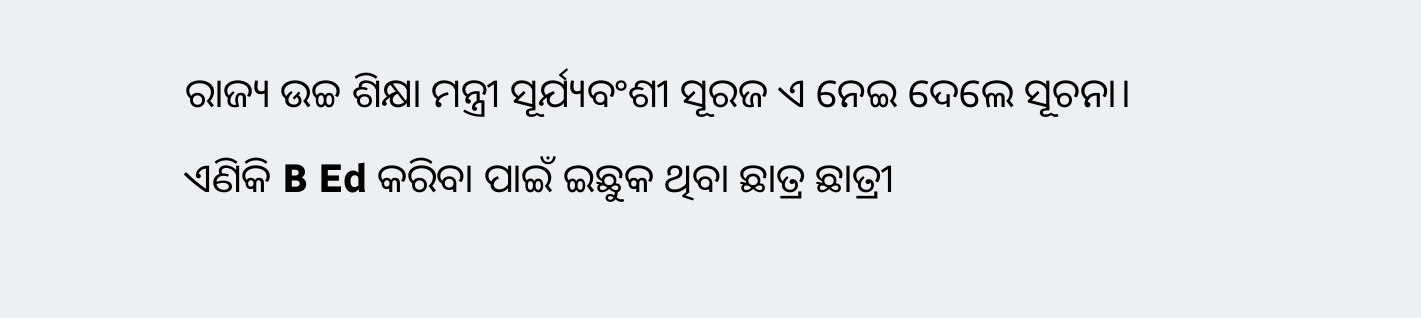ରାଜ୍ୟ ଉଚ୍ଚ ଶିକ୍ଷା ମନ୍ତ୍ରୀ ସୂର୍ଯ୍ୟବଂଶୀ ସୂରଜ ଏ ନେଇ ଦେଲେ ସୂଚନା।
ଏଣିକି B Ed କରିବା ପାଇଁ ଇଛୁକ ଥିବା ଛାତ୍ର ଛାତ୍ରୀ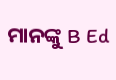ମାନଙ୍କୁ B Ed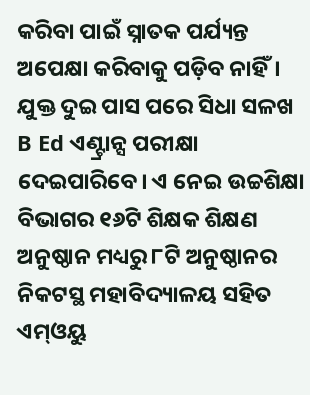କରିବା ପାଇଁ ସ୍ନାତକ ପର୍ଯ୍ୟନ୍ତ ଅପେକ୍ଷା କରିବାକୁ ପଡ଼ିବ ନାହିଁ। ଯୁକ୍ତ ଦୁଇ ପାସ ପରେ ସିଧା ସଳଖ B Ed ଏଣ୍ଟ୍ରାନ୍ସ ପରୀକ୍ଷା ଦେଇପାରିବେ। ଏ ନେଇ ଉଚ୍ଚଶିକ୍ଷା ବିଭାଗର ୧୬ଟି ଶିକ୍ଷକ ଶିକ୍ଷଣ ଅନୁଷ୍ଠାନ ମଧ୍ୟରୁ ୮ଟି ଅନୁଷ୍ଠାନର ନିକଟସ୍ଥ ମହାବିଦ୍ୟାଳୟ ସହିତ ଏମ୍ଓୟୁ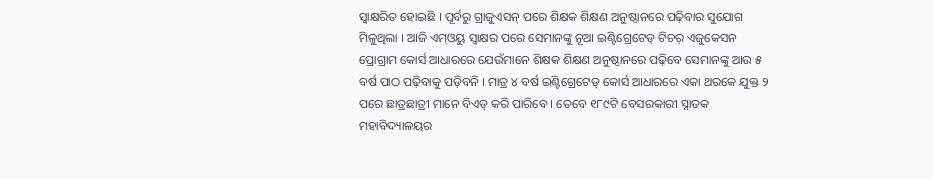ସ୍ଵାକ୍ଷରିତ ହୋଇଛି । ପୂର୍ବରୁ ଗ୍ରାଜୁଏସନ୍ ପରେ ଶିକ୍ଷକ ଶିକ୍ଷଣ ଅନୁଷ୍ଠାନରେ ପଢ଼ିବାର ସୁଯୋଗ ମିଳୁଥିଲା । ଆଜି ଏମ୍ଓୟୁ ସ୍ଵାକ୍ଷର ପରେ ସେମାନଙ୍କୁ ନୂଆ ଇଣ୍ଟିଗ୍ରେଟେଡ୍ ଟିଚର୍ ଏଜୁକେସନ ପ୍ରୋଗ୍ରାମ କୋର୍ସ ଆଧାରରେ ଯେଉଁମାନେ ଶିକ୍ଷକ ଶିକ୍ଷଣ ଅନୁଷ୍ଠାନରେ ପଢ଼ିବେ ସେମାନଙ୍କୁ ଆଉ ୫ ବର୍ଷ ପାଠ ପଢ଼ିବାକୁ ପଡ଼ିବନି । ମାତ୍ର ୪ ବର୍ଷ ଇଣ୍ଟିଗ୍ରେଟେଡ୍ କୋର୍ସ ଆଧାରରେ ଏକା ଥରକେ ଯୁକ୍ତ ୨ ପରେ ଛାତ୍ରଛାତ୍ରୀ ମାନେ ବିଏଡ୍ କରି ପାରିବେ । ତେବେ ୧୮୯ଟି ବେସରକାରୀ ସ୍ନାତକ ମହାବିଦ୍ୟାଳୟର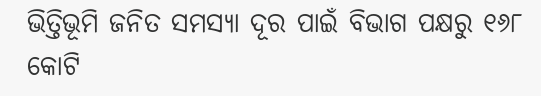ଭିତ୍ତିଭୂମି ଜନିତ ସମସ୍ୟା ଦୂର ପାଇଁ ବିଭାଗ ପକ୍ଷରୁ ୧୬୮ କୋଟି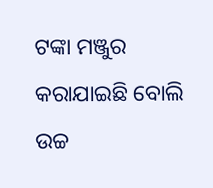ଟଙ୍କା ମଞ୍ଜୁର କରାଯାଇଛି ବୋଲି ଉଚ୍ଚ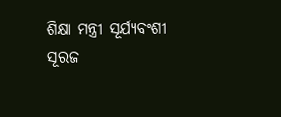ଶିକ୍ଷା ମନ୍ତ୍ରୀ ସୂର୍ଯ୍ୟବଂଶୀ ସୂରଜ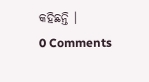କହିଛନ୍ତି ।
0 Comments